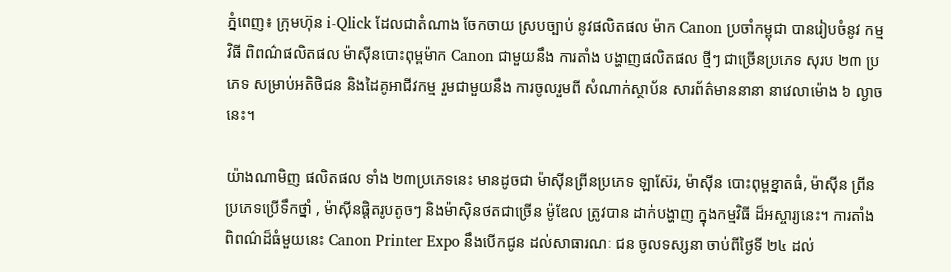ភ្នំពេញ៖ ក្រុមហ៊ុន i-Qlick ដែលជាតំណាង ចែកចាយ ស្របច្បាប់ នូវផលិតផល ម៉ាក Canon ប្រចាំកម្ពុជា បានរៀបចំនូវ កម្មវិធី ពិពណ៌ផលិតផល ម៉ាស៊ីនបោះពុម្ពម៉ាក Canon ជាមួយនឹង ការតាំង បង្ហាញផលិតផល ថ្មីៗ ជាច្រើនប្រភេទ សុរប ២៣ ប្រភេទ សម្រាប់អតិថិជន និងដៃគូអាជីវកម្ម រួមជាមួយនឹង ការចូលរួមពី សំណាក់ស្ថាប័ន សារព័ត៌មាននានា នាវេលាម៉ោង ៦ ល្ងាចនេះ។

យ៉ាងណាមិញ ផលិតផល ទាំង ២៣ប្រភេទនេះ មានដូចជា ម៉ាស៊ីនព្រីនប្រភេទ ឡាស៊ែរ, ម៉ាស៊ីន បោះពុម្ពខ្នាតធំ, ម៉ាស៊ីន ព្រីនប្រភេទប្រើទឹកថ្នាំ , ម៉ាស៊ីនផ្ដិតរូបតូចៗ និងម៉ាស៊ិនថតជាច្រើន ម៉ូឌែល ត្រូវបាន ដាក់បង្ហាញ ក្នុងកម្មវិធី ដ៏អស្ចារ្យនេះ។ ការតាំង ពិពណ៌ដ៏ធំមួយនេះ Canon Printer Expo នឹងបើកជូន ដល់សាធារណៈ ជន ចូលទស្សនា ចាប់ពីថ្ងៃទី ២៤ ដល់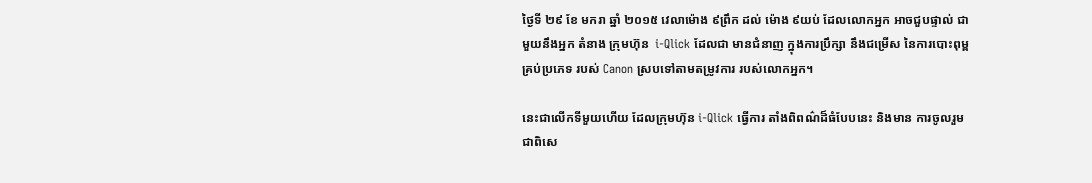ថ្ងៃទី ២៩ ខែ មករា ឆ្នាំ ២០១៥ វេលាម៉ោង ៩ព្រឹក ដល់ ម៉ោង ៩យប់ ដែលលោកអ្នក អាចជួបផ្ទាល់ ជាមួយនឹងអ្នក តំនាង ក្រុមហ៊ុន  i-Qlick ដែលជា មានជំនាញ ក្នុងការប្រឹក្សា នឹងជម្រើស នៃការបោះពុម្ព គ្រប់ប្រភេទ របស់ Canon ស្របទៅតាមតម្រូវការ របស់លោកអ្នក។

នេះជាលើកទីមួយហើយ ដែលក្រុមហ៊ុន i-Qlick ធ្វើការ តាំងពិពណ៌ដ៏ធំបែបនេះ និងមាន ការចូលរួម ជាពិសេ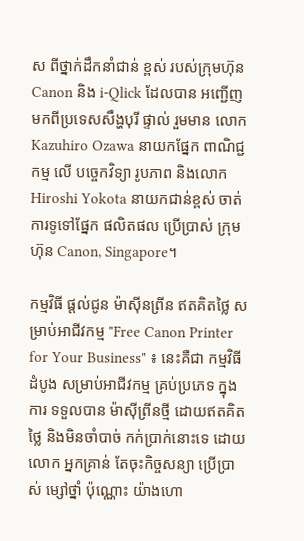ស ពីថ្នាក់ដឹកនាំជាន់ ខ្ពស់ របស់ក្រុមហ៊ុន Canon និង i-Qlick ដែលបាន អញ្ជើញ មកពីប្រទេសសឹង្ហបុរី ផ្ទាល់ រួមមាន លោក Kazuhiro Ozawa នាយកផ្នែក ពាណិជ្ជកម្ម លើ បច្ចេកវិទ្យា រូបភាព និងលោក Hiroshi Yokota នាយកជាន់ខ្ពស់ ចាត់ការទូទៅផ្នែក ផលិតផល ប្រើប្រាស់ ក្រុមហ៊ុន Canon, Singapore។

កម្មវិធី ផ្ដល់ជូន ម៉ាស៊ីនព្រីន ឥតគិតថ្លៃ សម្រាប់អាជីវកម្ម "Free Canon Printer for Your Business" ៖ នេះគឺជា កម្មវិធីដំបូង សម្រាប់អាជីវកម្ម គ្រប់ប្រភេទ ក្នុងការ ទទួលបាន ម៉ាស៊ីព្រីនថ្មី ដោយឥតគិតថ្លៃ និងមិនចាំបាច់ កក់ប្រាក់នោះទេ ដោយលោក អ្នកគ្រាន់ តែចុះកិច្ចសន្យា ប្រើប្រាស់ ម្សៅថ្នាំ ប៉ុណ្ណោះ យ៉ាងហោ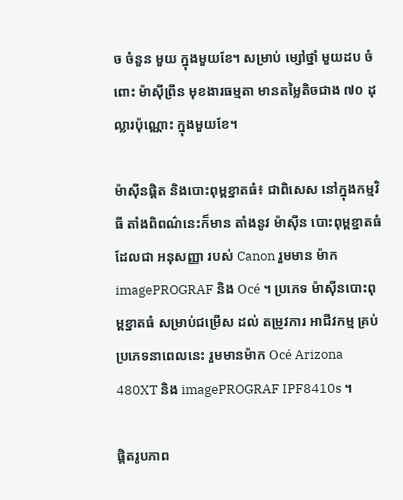ច ចំនួន មួយ ក្នុងមួយខែ។ សម្រាប់ ម្សៅថ្នាំ មួយដប ចំពោះ ម៉ាស៊ីព្រីន មុខងារធម្មតា មានតម្លៃតិចជាង ៧០ ដុល្លារប៉ុណ្ណោះ ក្នុងមួយខែ។

ម៉ាស៊ីនផ្ដិត និងបោះពុម្ពខ្នាតធំ៖ ជាពិសេស នៅក្នុងកម្មវិធី តាំងពិពណ៌នេះក៏មាន តាំងនូវ ម៉ាស៊ីន បោះពុម្ពខ្នាតធំ ដែលជា អនុសញ្ញា របស់ Canon រួមមាន ម៉ាក imagePROGRAF និង Océ ។ ប្រភេទ ម៉ាស៊ីនបោះពុម្ពខ្នាតធំ សម្រាប់ជម្រើស ដល់ តម្រូវការ អាជីវកម្ម គ្រប់ប្រភេទនាពេលនេះ រួមមានម៉ាក Océ Arizona 480XT និង imagePROGRAF IPF8410s ។

ផ្ដិតរូបភាព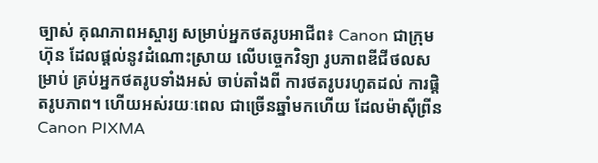ច្បាស់ គុណភាពអស្ចារ្យ សម្រាប់អ្នកថតរូបអាជីព៖ Canon ជាក្រុមហ៊ុន ដែលផ្ដល់នូវដំណោះស្រាយ លើបច្ចេកវិទ្យា រូបភាពឌីជីថលសម្រាប់ គ្រប់អ្នកថតរូបទាំងអស់ ចាប់តាំងពី ការថតរូបរហូតដល់ ការផ្ដិតរូបភាព។ ហើយអស់រយៈពេល ជាច្រើនឆ្នាំមកហើយ ដែលម៉ាស៊ីព្រីន Canon PIXMA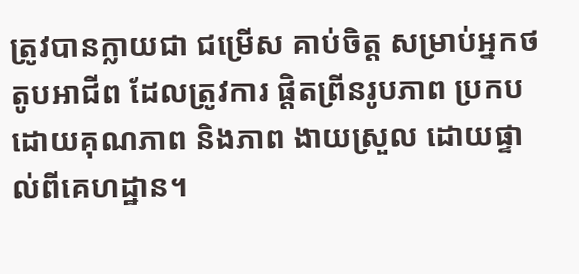ត្រូវបានក្លាយជា ជម្រើស គាប់ចិត្ដ សម្រាប់អ្នកថតូបអាជីព ដែលត្រូវការ ផ្ដិតព្រីនរូបភាព ប្រកបដោយគុណភាព និងភាព ងាយស្រួល ដោយផ្ទាល់ពីគេហដ្ឋាន។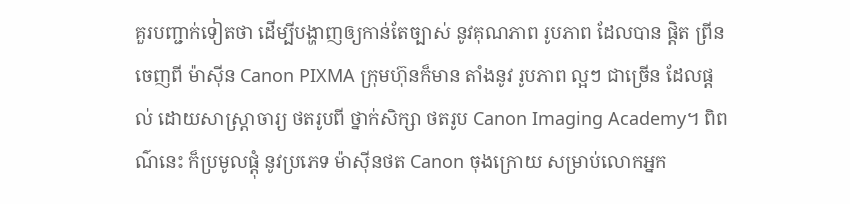គួរបញ្ជាក់ទៀតថា ដើម្បីបង្ហាញឲ្យកាន់តែច្បាស់ នូវគុណភាព រូបភាព ដែលបាន ផ្ដិត ព្រីនចេញពី ម៉ាស៊ីន Canon PIXMA ក្រុមហ៊ុនក៏មាន តាំងនូវ រូបភាព ល្អៗ ជាច្រើន ដែលផ្ដល់ ដោយសាស្ដ្រាចារ្យ ថតរូបពី ថ្នាក់សិក្សា ថតរូប Canon Imaging Academy។ ពិពណ៌នេះ ក៏ប្រមូលផ្ដុំ នូវប្រភេទ ម៉ាស៊ីនថត Canon ចុងក្រោយ សម្រាប់លោកអ្នក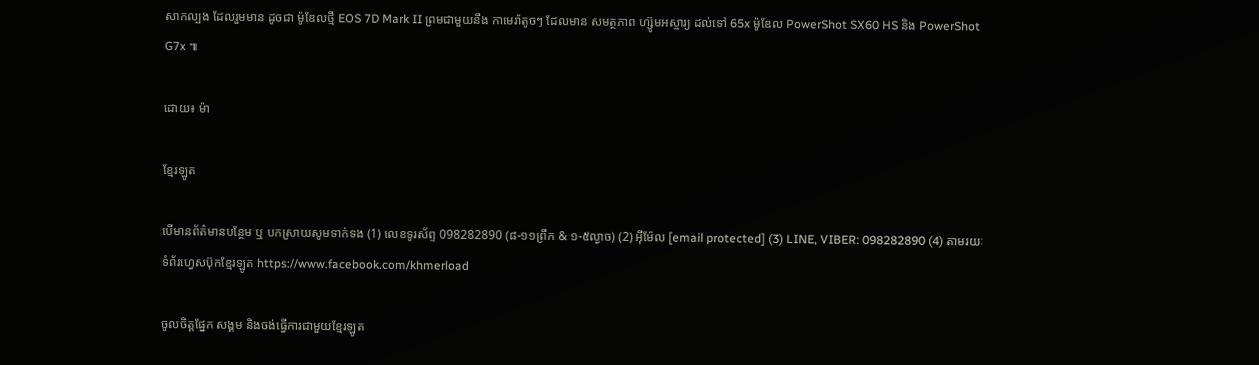សាកល្បង ដែលរួមមាន ដូចជា ម៉ូឌែលថ្មី EOS 7D Mark II ព្រមជាមួយនឹង កាមេរ៉ាតូចៗ ដែលមាន សមត្ថភាព ហ្ស៊ូមអស្ចារ្យ ដល់ទៅ 65x ម៉ូឌែល PowerShot SX60 HS និង PowerShot G7x ៕

ដោយ៖ ម៉ា

ខ្មែរឡូត

បើមានព័ត៌មានបន្ថែម ឬ បកស្រាយសូមទាក់ទង (1) លេខទូរស័ព្ទ 098282890 (៨-១១ព្រឹក & ១-៥ល្ងាច) (2) អ៊ីម៉ែល [email protected] (3) LINE, VIBER: 098282890 (4) តាមរយៈទំព័រហ្វេសប៊ុកខ្មែរឡូត https://www.facebook.com/khmerload

ចូលចិត្តផ្នែក សង្គម និងចង់ធ្វើការជាមួយខ្មែរឡូត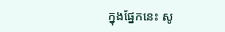ក្នុងផ្នែកនេះ សូ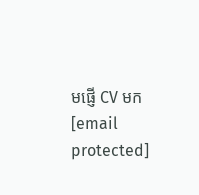មផ្ញើ CV មក [email protected]